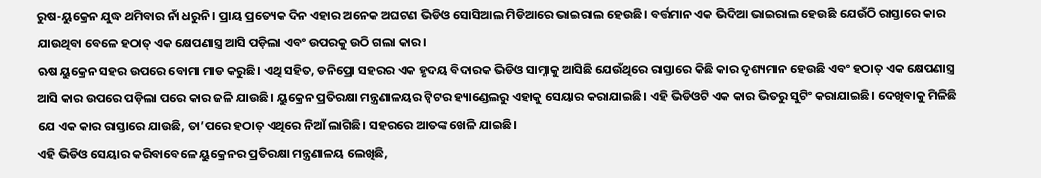ରୁଷ-ୟୁକ୍ରେନ ଯୁଦ୍ଧ ଥମିବାର ନାଁ ଧରୁନି। ପ୍ରାୟ ପ୍ରତ୍ୟେକ ଦିନ ଏହାର ଅନେକ ଅଘଟଣ ଭିଡିଓ ସୋସିଆଲ ମିଡିଆରେ ଭାଇରାଲ ହେଉଛି। ବର୍ତ୍ତମାନ ଏକ ଭିଦିଆ ଭାଇରାଲ ହେଉଛି ଯେଉଁଠି ରାସ୍ତାରେ କାର ଯାଉଥିବା ବେଳେ ହଠାତ୍ ଏକ କ୍ଷେପଣାସ୍ତ୍ର ଆସି ପଡ଼ିଲା ଏବଂ ଉପରକୁ ଉଠି ଗଲା କାର।
ଋଷ ୟୁକ୍ରେନ ସହର ଉପରେ ବୋମା ମାଡ କରୁଛି। ଏଥି ସହିତ, ଡନିପ୍ରୋ ସହରର ଏକ ହୃଦୟ ବିଦାରକ ଭିଡିଓ ସାମ୍ନାକୁ ଆସିଛି ଯେଉଁଥିରେ ରାସ୍ତାରେ କିଛି କାର ଦୃଶ୍ୟମାନ ହେଉଛି ଏବଂ ହଠାତ୍ ଏକ କ୍ଷେପଣାସ୍ତ୍ର ଆସି କାର ଉପରେ ପଡ଼ିଲା ପରେ କାର ଜଳି ଯାଉଛି। ୟୁକ୍ରେନ ପ୍ରତିରକ୍ଷା ମନ୍ତ୍ରଣାଳୟର ଟ୍ୱିଟର ହ୍ୟାଣ୍ଡେଲରୁ ଏହାକୁ ସେୟାର କରାଯାଇଛି। ଏହି ଭିଡିଓଟି ଏକ କାର ଭିତରୁ ସୁଟିଂ କରାଯାଇଛି। ଦେଖିବାକୁ ମିଳିଛି ଯେ ଏକ କାର ରାସ୍ତାରେ ଯାଉଛି, ତା’ପରେ ହଠାତ୍ ଏଥିରେ ନିଆଁ ଲାଗିଛି। ସହରରେ ଆତଙ୍କ ଖେଳି ଯାଇଛି।
ଏହି ଭିଡିଓ ସେୟାର କରିବାବେଳେ ୟୁକ୍ରେନର ପ୍ରତିରକ୍ଷା ମନ୍ତ୍ରଣାଳୟ ଲେଖିଛି,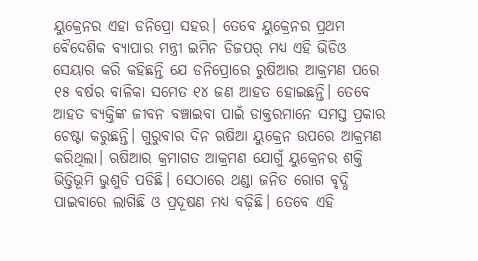ୟୁକ୍ରେନର ଏହା ଡନିପ୍ରୋ ସହର। ତେବେ ୟୁକ୍ରେନର ପ୍ରଥମ ବୈଦେଶିକ ବ୍ୟାପାର ମନ୍ତ୍ରୀ ଇମିନ ଡିଜପର୍ ମଧ୍ୟ ଏହି ଭିଡିଓ ସେୟାର କରି କହିଛନ୍ତି ଯେ ଡନିପ୍ରୋରେ ରୁଷିଆର ଆକ୍ରମଣ ପରେ ୧୫ ବର୍ଷର ବାଳିକା ସମେତ ୧୪ ଜଣ ଆହତ ହୋଇଛନ୍ତି। ତେବେ ଆହତ ବ୍ୟକ୍ତିଙ୍କ ଜୀବନ ବଞ୍ଚାଇବା ପାଇଁ ଡାକ୍ତରମାନେ ସମସ୍ତ ପ୍ରକାର ଚେଷ୍ଟା କରୁଛନ୍ତି। ଗୁରୁବାର ଦିନ ଋଷିଆ ୟୁକ୍ରେନ ଉପରେ ଆକ୍ରମଣ କରିଥିଲା। ଋଷିଆର କ୍ରମାଗତ ଆକ୍ରମଣ ଯୋଗୁଁ ୟୁକ୍ରେନର ଶକ୍ତି ଭିତ୍ତିଭୂମି ଭୁଶୁଡି ପଡିଛି। ସେଠାରେ ଥଣ୍ଡା ଜନିତ ରୋଗ ବୃଦ୍ଧି ପାଇବାରେ ଲାଗିଛି ଓ ପ୍ରଦୂଷଣ ମଧ୍ୟ ବଢ଼ିଛି। ତେବେ ଏହି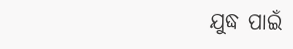ଯୁଦ୍ଧ ପାଇଁ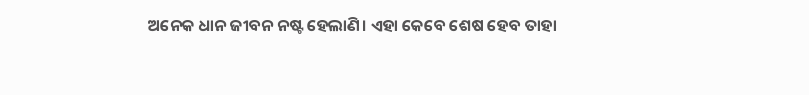ଅନେକ ଧାନ ଜୀବନ ନଷ୍ଟ ହେଲାଣି। ଏହା କେବେ ଶେଷ ହେବ ତାହା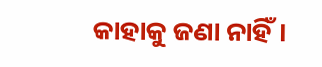କାହାକୁ ଜଣା ନାହିଁ।